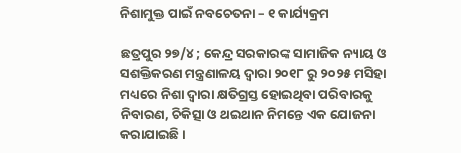ନିଶାମୁକ୍ତ ପାଇଁ ନବଚେତନା – ୧ କାର୍ଯ୍ୟକ୍ରମ

ଛତ୍ରପୁର ୨୭/୪ ; କେନ୍ଦ୍ର ସରକାରଙ୍କ ସାମାଜିକ ନ୍ୟାୟ ଓ ସଶକ୍ତିକରଣ ମନ୍ତ୍ରଣାଳୟ ଦ୍ୱାରା ୨୦୧୮ ରୁ ୨୦୨୫ ମସିହା ମଧ୍ୟରେ ନିଶା ଦ୍ୱାରା କ୍ଷତିଗ୍ରସ୍ତ ହୋଇଥିବା ପରିବାରକୁ ନିବାରଣ, ଚିକିତ୍ସା ଓ ଥଇଥାନ ନିମନ୍ତେ ଏକ ଯୋଜନା କରାଯାଇଛି ।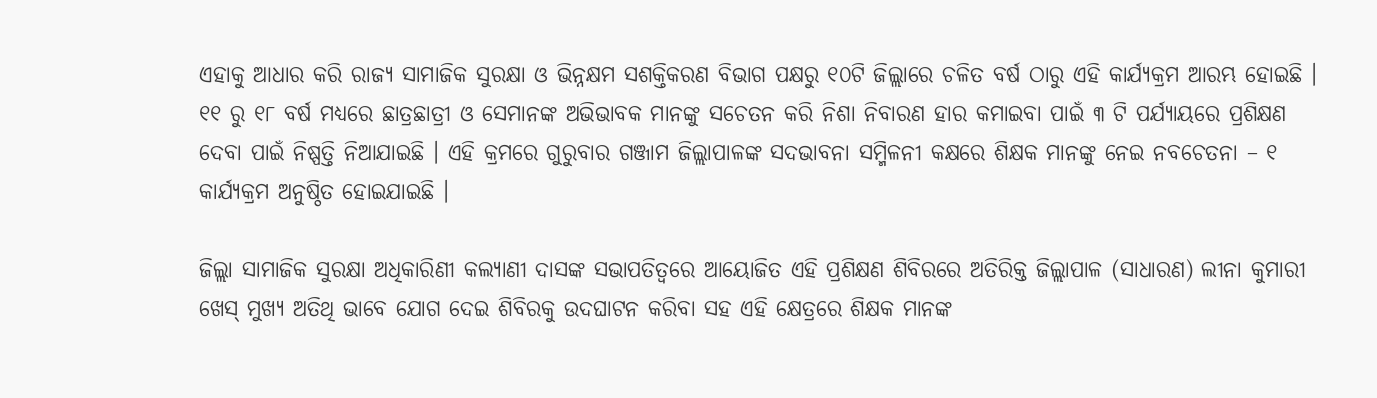ଏହାକୁ ଆଧାର କରି ରାଜ୍ୟ ସାମାଜିକ ସୁରକ୍ଷା ଓ ଭିନ୍ନକ୍ଷମ ସଶକ୍ତିକରଣ ବିଭାଗ ପକ୍ଷରୁ ୧୦ଟି ଜିଲ୍ଲାରେ ଚଳିତ ବର୍ଷ ଠାରୁ ଏହି କାର୍ଯ୍ୟକ୍ରମ ଆରମ୍ଭ ହୋଇଛି । ୧୧ ରୁ ୧୮ ବର୍ଷ ମଧ୍ୟରେ ଛାତ୍ରଛାତ୍ରୀ ଓ ସେମାନଙ୍କ ଅଭିଭାବକ ମାନଙ୍କୁ ସଚେତନ କରି ନିଶା ନିବାରଣ ହାର କମାଇବା ପାଇଁ ୩ ଟି ପର୍ଯ୍ୟାୟରେ ପ୍ରଶିକ୍ଷଣ ଦେବା ପାଇଁ ନିଷ୍ପତ୍ତି ନିଆଯାଇଛି । ଏହି କ୍ରମରେ ଗୁରୁବାର ଗଞ୍ଜାମ ଜିଲ୍ଲାପାଳଙ୍କ ସଦଭାବନା ସମ୍ମିଳନୀ କକ୍ଷରେ ଶିକ୍ଷକ ମାନଙ୍କୁ ନେଇ ନବଚେତନା – ୧ କାର୍ଯ୍ୟକ୍ରମ ଅନୁଷ୍ଠିତ ହୋଇଯାଇଛି ।

ଜିଲ୍ଲା ସାମାଜିକ ସୁରକ୍ଷା ଅଧିକାରିଣୀ କଲ୍ୟାଣୀ ଦାସଙ୍କ ସଭାପତିତ୍ୱରେ ଆୟୋଜିତ ଏହି ପ୍ରଶିକ୍ଷଣ ଶିବିରରେ ଅତିରିକ୍ତ ଜିଲ୍ଲାପାଳ (ସାଧାରଣ) ଲୀନା କୁମାରୀ ଖେସ୍ ମୁଖ୍ୟ ଅତିଥି ଭାବେ ଯୋଗ ଦେଇ ଶିବିରକୁ ଉଦଘାଟନ କରିବା ସହ ଏହି କ୍ଷେତ୍ରରେ ଶିକ୍ଷକ ମାନଙ୍କ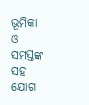ଭୂମିକା ଓ ସମସ୍ତଙ୍କ ସହ ଯୋଗ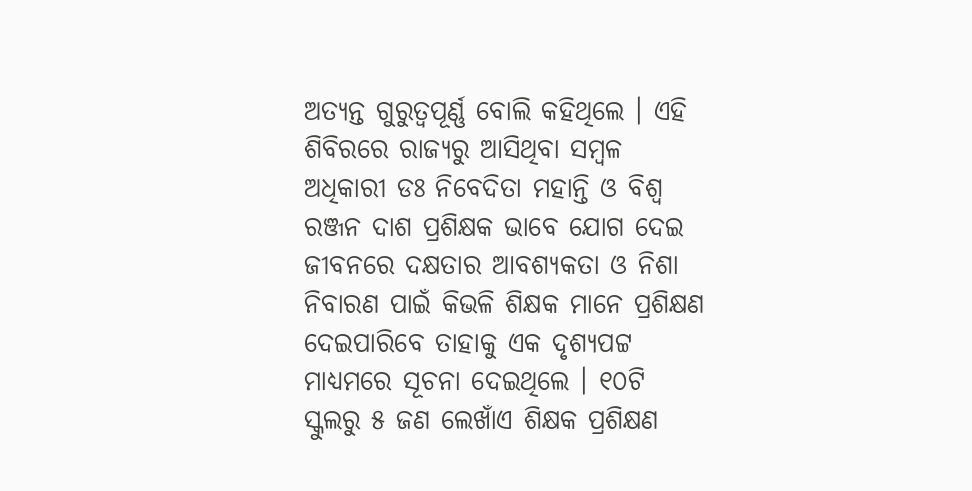ଅତ୍ୟନ୍ତ ଗୁରୁତ୍ୱପୂର୍ଣ୍ଣ ବୋଲି କହିଥିଲେ । ଏହି ଶିବିରରେ ରାଜ୍ୟରୁ ଆସିଥିବା ସମ୍ବଳ ଅଧିକାରୀ ଡଃ ନିବେଦିତା ମହାନ୍ତି ଓ ବିଶ୍ୱ ରଞ୍ଜନ ଦାଶ ପ୍ରଶିକ୍ଷକ ଭାବେ ଯୋଗ ଦେଇ ଜୀବନରେ ଦକ୍ଷତାର ଆବଶ୍ୟକତା ଓ ନିଶା ନିବାରଣ ପାଇଁ କିଭଳି ଶିକ୍ଷକ ମାନେ ପ୍ରଶିକ୍ଷଣ ଦେଇପାରିବେ ତାହାକୁ ଏକ ଦୃଶ୍ୟପଟ୍ଟ ମାଧ୍ୟମରେ ସୂଚନା ଦେଇଥିଲେ । ୧୦ଟି ସ୍କୁଲରୁ ୫ ଜଣ ଲେଖାଁଏ ଶିକ୍ଷକ ପ୍ରଶିକ୍ଷଣ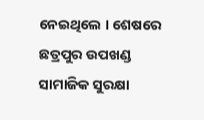ନେଇଥିଲେ । ଶେଷରେ ଛତ୍ରପୁର ଉପଖଣ୍ଡ ସାମାଜିକ ସୁରକ୍ଷା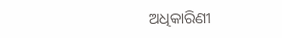ଅଧିକାରିଣୀ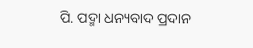ପି. ପଦ୍ମା ଧନ୍ୟବାଦ ପ୍ରଦାନ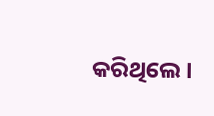କରିଥିଲେ ।